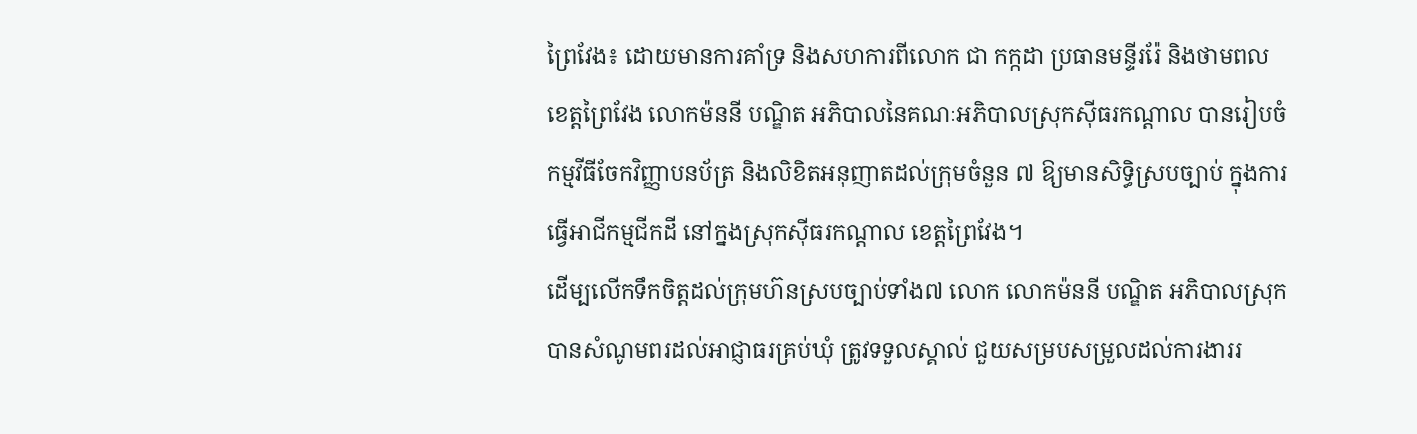ព្រៃវែង៖ ដោយមានការគាំទ្រ និងសហការពីលោក ជា កក្កដា ប្រធានមន្ទីររ៉ែ និងថាមពល ខេត្តព្រៃវែង លោកម៉ននី បណ្ឌិត អភិបាលនៃគណៈអភិបាលស្រុកស៊ីធរកណ្តាល បានរៀបចំកម្មវីធីចែកវិញ្ញាបនប័ត្រ និងលិខិតអនុញាតដល់ក្រុមចំនួន ៧ ឱ្យមានសិទ្ធិស្របច្បាប់ ក្នុងការធ្វើអាជីកម្មជីកដី នៅក្នងស្រុកស៊ីធរកណ្ដាល ខេត្តព្រៃវែង។
ដើម្បលើកទឹកចិត្តដល់ក្រុមហ៊នស្របច្បាប់ទាំង៧ លោក លោកម៉ននី បណ្ឌិត អភិបាលស្រុកបានសំណូមពរដល់អាជ្ញាធរគ្រប់ឃុំ ត្រូវទទួលស្គាល់ ជួយសម្របសម្រួលដល់ការងាររ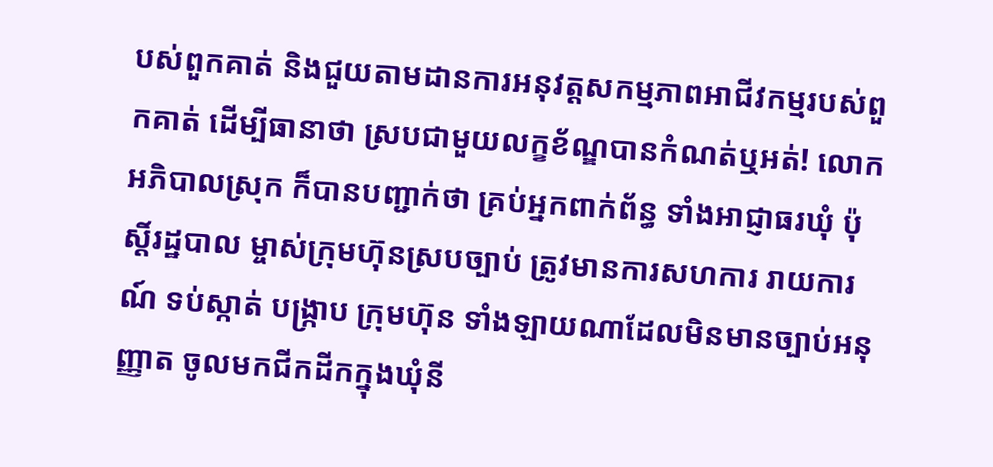បស់ពួកគាត់ និងជួយតាមដានការអនុវត្តសកម្មភាពអាជីវកម្មរបស់ពួកគាត់ ដើម្បីធានាថា ស្របជាមួយលក្ខខ័ណ្ឌបានកំណត់ឬអត់! លោកអភិបាលស្រុក ក៏បានបញ្ជាក់ថា គ្រប់អ្នកពាក់ព័ន្ធ ទាំងអាជ្ញាធរឃុំ ប៉ុស្តិ៍រដ្ឋបាល ម្ចាស់ក្រុមហ៊ុនស្របច្បាប់ ត្រូវមានការសហការ រាយការណ៍ ទប់ស្កាត់ បង្ក្រាប ក្រុមហ៊ុន ទាំងឡាយណាដែលមិនមានច្បាប់អនុញ្ញាត ចូលមកជីកដីកក្នុងឃុំនី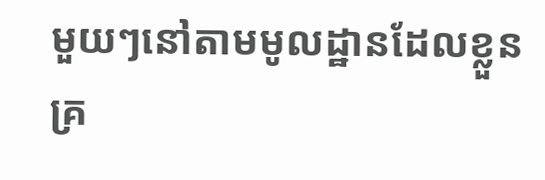មួយៗនៅតាមមូលដ្ឋានដែលខ្លួនគ្រ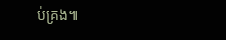ប់គ្រង៕